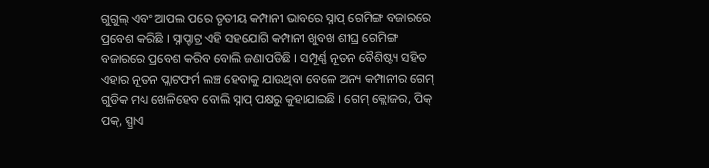ଗୁଗୁଲ୍ ଏବଂ ଆପଲ ପରେ ତୃତୀୟ କମ୍ପାନୀ ଭାବରେ ସ୍ନାପ୍ ଗେମିଙ୍ଗ ବଜାରରେ ପ୍ରବେଶ କରିଛି । ସ୍ନାପ୍ଚାଟ୍ର ଏହି ସହଯୋଗି କମ୍ପାନୀ ଖୁବଖ ଶୀଘ୍ର ଗେମିଙ୍ଗ ବଜାରରେ ପ୍ରବେଶ କରିବ ବୋଲି ଜଣାପଡିଛି । ସମ୍ପୂର୍ଣ୍ଣ ନୂତନ ବୈଶିଷ୍ଟ୍ୟ ସହିତ ଏହାର ନୂତନ ପ୍ଲାଟଫର୍ମ ଲଞ୍ଚ ହେବାକୁ ଯାଉଥିବା ବେଳେ ଅନ୍ୟ କମ୍ପାନୀର ଗେମ୍ ଗୁଡିକ ମଧ୍ୟ ଖେଳିହେବ ବୋଲି ସ୍ନାପ୍ ପକ୍ଷରୁ କୁହାଯାଇଛି । ଗେମ୍ କ୍ଲୋଜର, ପିକ୍ ପକ୍, ସ୍ପ୍ରାଏ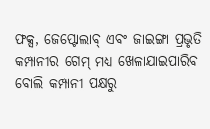ଫକ୍ସ, ଜେପ୍ଟୋଲାବ୍ ଏବଂ ଜାଇଙ୍ଗା ପ୍ରଭୃତି କମ୍ପାନୀର ଗେମ୍ ମଧ୍ୟ ଖେଳାଯାଇପାରିବ ବୋଲି କମ୍ପାନୀ ପକ୍ଷରୁ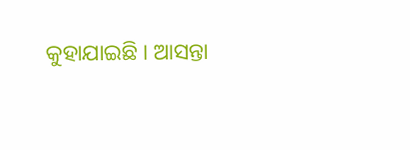କୁହାଯାଇଛି । ଆସନ୍ତା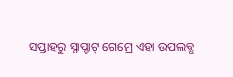ସପ୍ତାହରୁ ସ୍ନାପ୍ଚାଟ୍ ଗେମ୍ରେ ଏହା ଉପଲବ୍ଧ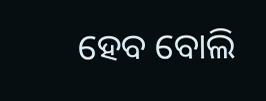ହେବ ବୋଲି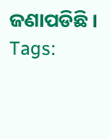ଜଣାପଡିଛି ।
Tags: